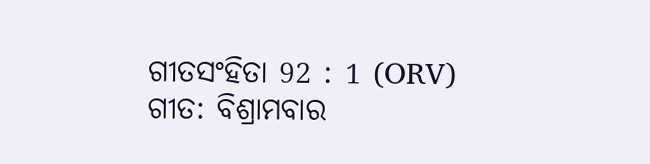ଗୀତସଂହିତା 92 : 1 (ORV)
ଗୀତ: ବିଶ୍ରାମବାର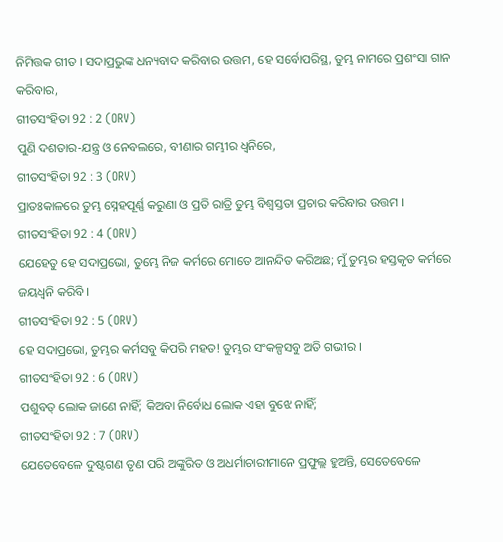ନିମିତ୍ତକ ଗୀତ । ସଦାପ୍ରଭୁଙ୍କ ଧନ୍ୟବାଦ କରିବାର ଉତ୍ତମ, ହେ ସର୍ବୋପରିସ୍ଥ, ତୁମ୍ଭ ନାମରେ ପ୍ରଶଂସା ଗାନ କରିବାର,
ଗୀତସଂହିତା 92 : 2 (ORV)
ପୁଣି ଦଶତାର-ଯନ୍ତ୍ର ଓ ନେବଲରେ, ବୀଣାର ଗମ୍ଭୀର ଧ୍ଵନିରେ,
ଗୀତସଂହିତା 92 : 3 (ORV)
ପ୍ରାତଃକାଳରେ ତୁମ୍ଭ ସ୍ନେହପୂର୍ଣ୍ଣ କରୁଣା ଓ ପ୍ରତି ରାତ୍ରି ତୁମ୍ଭ ବିଶ୍ଵସ୍ତତା ପ୍ରଚାର କରିବାର ଉତ୍ତମ ।
ଗୀତସଂହିତା 92 : 4 (ORV)
ଯେହେତୁ ହେ ସଦାପ୍ରଭୋ, ତୁମ୍ଭେ ନିଜ କର୍ମରେ ମୋତେ ଆନନ୍ଦିତ କରିଅଛ; ମୁଁ ତୁମ୍ଭର ହସ୍ତକୃତ କର୍ମରେ ଜୟଧ୍ଵନି କରିବି ।
ଗୀତସଂହିତା 92 : 5 (ORV)
ହେ ସଦାପ୍ରଭୋ, ତୁମ୍ଭର କର୍ମସବୁ କିପରି ମହତ! ତୁମ୍ଭର ସଂକଳ୍ପସବୁ ଅତି ଗଭୀର ।
ଗୀତସଂହିତା 92 : 6 (ORV)
ପଶୁବତ୍ ଲୋକ ଜାଣେ ନାହିଁ; କିଅବା ନିର୍ବୋଧ ଲୋକ ଏହା ବୁଝେ ନାହିଁ;
ଗୀତସଂହିତା 92 : 7 (ORV)
ଯେତେବେଳେ ଦୁଷ୍ଟଗଣ ତୃଣ ପରି ଅଙ୍କୁରିତ ଓ ଅଧର୍ମାଚାରୀମାନେ ପ୍ରଫୁଲ୍ଲ ହୁଅନ୍ତି, ସେତେବେଳେ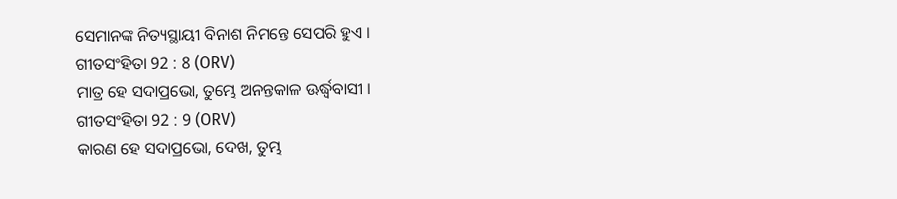ସେମାନଙ୍କ ନିତ୍ୟସ୍ଥାୟୀ ବିନାଶ ନିମନ୍ତେ ସେପରି ହୁଏ ।
ଗୀତସଂହିତା 92 : 8 (ORV)
ମାତ୍ର ହେ ସଦାପ୍ରଭୋ, ତୁମ୍ଭେ ଅନନ୍ତକାଳ ଊର୍ଦ୍ଧ୍ଵବାସୀ ।
ଗୀତସଂହିତା 92 : 9 (ORV)
କାରଣ ହେ ସଦାପ୍ରଭୋ, ଦେଖ, ତୁମ୍ଭ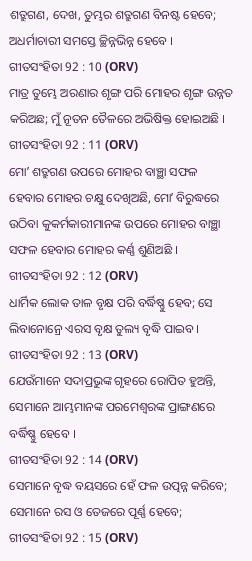ଶତ୍ରୁଗଣ, ଦେଖ, ତୁମ୍ଭର ଶତ୍ରୁଗଣ ବିନଷ୍ଟ ହେବେ; ଅଧର୍ମାଚାରୀ ସମସ୍ତେ ଚ୍ଛିନ୍ନଭିନ୍ନ ହେବେ ।
ଗୀତସଂହିତା 92 : 10 (ORV)
ମାତ୍ର ତୁମ୍ଭେ ଅରଣାର ଶୃଙ୍ଗ ପରି ମୋହର ଶୃଙ୍ଗ ଉନ୍ନତ କରିଅଛ; ମୁଁ ନୂତନ ତୈଳରେ ଅଭିଷିକ୍ତ ହୋଇଅଛି ।
ଗୀତସଂହିତା 92 : 11 (ORV)
ମୋʼ ଶତ୍ରୁଗଣ ଉପରେ ମୋହର ବାଞ୍ଛା ସଫଳ ହେବାର ମୋହର ଚକ୍ଷୁ ଦେଖିଅଛି, ମୋʼ ବିରୁଦ୍ଧରେ ଉଠିବା କୁକର୍ମକାରୀମାନଙ୍କ ଉପରେ ମୋହର ବାଞ୍ଛା ସଫଳ ହେବାର ମୋହର କର୍ଣ୍ଣ ଶୁଣିଅଛି ।
ଗୀତସଂହିତା 92 : 12 (ORV)
ଧାର୍ମିକ ଲୋକ ତାଳ ବୃକ୍ଷ ପରି ବର୍ଦ୍ଧିଷ୍ଣୁ ହେବ; ସେ ଲିବାନୋନ୍ରେ ଏରସ ବୃକ୍ଷ ତୁଲ୍ୟ ବୃଦ୍ଧି ପାଇବ ।
ଗୀତସଂହିତା 92 : 13 (ORV)
ଯେଉଁମାନେ ସଦାପ୍ରଭୁଙ୍କ ଗୃହରେ ରୋପିତ ହୁଅନ୍ତି, ସେମାନେ ଆମ୍ଭମାନଙ୍କ ପରମେଶ୍ଵରଙ୍କ ପ୍ରାଙ୍ଗଣରେ ବର୍ଦ୍ଧିଷ୍ଣୁ ହେବେ ।
ଗୀତସଂହିତା 92 : 14 (ORV)
ସେମାନେ ବୃଦ୍ଧ ବୟସରେ ହେଁ ଫଳ ଉତ୍ପନ୍ନ କରିବେ; ସେମାନେ ରସ ଓ ତେଜରେ ପୂର୍ଣ୍ଣ ହେବେ;
ଗୀତସଂହିତା 92 : 15 (ORV)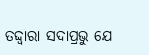ତଦ୍ଦ୍ଵାରା ସଦାପ୍ରଭୁ ଯେ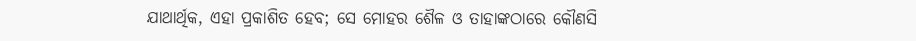ଯାଥାର୍ଥିକ, ଏହା ପ୍ରକାଶିତ ହେବ; ସେ ମୋହର ଶୈଳ ଓ ତାହାଙ୍କଠାରେ କୌଣସି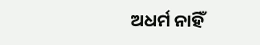ଅଧର୍ମ ନାହିଁ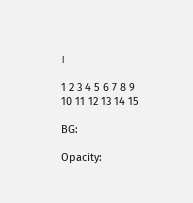।

1 2 3 4 5 6 7 8 9 10 11 12 13 14 15

BG:

Opacity: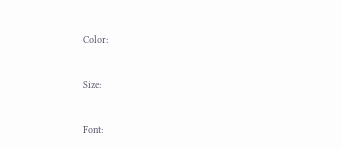Color:


Size:


Font: